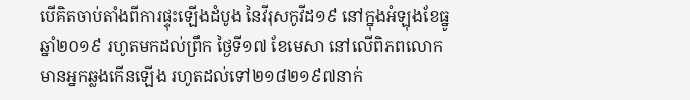បើគិតចាប់តាំងពីការផ្ទុះឡើងដំបូង នៃវីរុសកូវីដ១៩ នៅក្នុងអំឡុងខែធ្នូ ឆ្នាំ២០១៩ រហូតមកដល់ព្រឹក ថ្ងៃទី១៧ ខែមេសា នៅលើពិភពលោក មានអ្នកឆ្លងកើនឡើង រហូតដល់ទៅ២១៨២១៩៧នាក់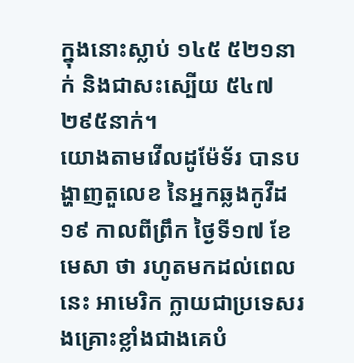ក្នុងនោះស្លាប់ ១៤៥ ៥២១នាក់ និងជាសះស្បើយ ៥៤៧ ២៩៥នាក់។
យោងតាមវើលដូម៉ែទ័រ បានបង្ហាញតួលេខ នៃអ្នកឆ្លងកូវីដ១៩ កាលពីព្រឹក ថ្ងៃទី១៧ ខែមេសា ថា រហូតមកដល់ពេលនេះ អាមេរិក ក្លាយជាប្រទេសរងគ្រោះខ្លាំងជាងគេបំ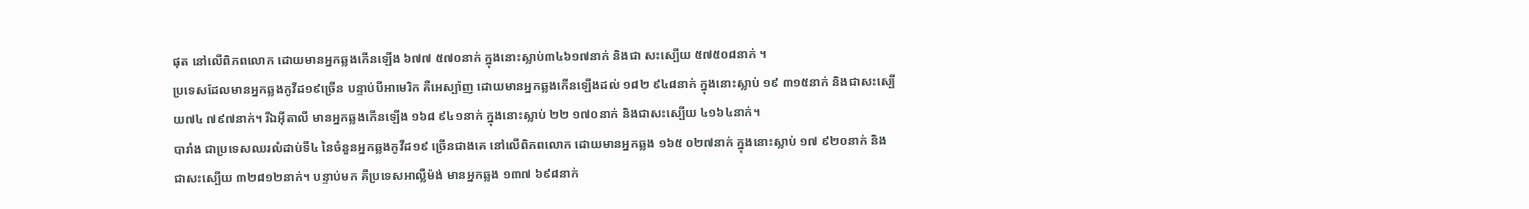ផុត នៅលើពិភពលោក ដោយមានអ្នកឆ្លងកើនឡើង ៦៧៧ ៥៧០នាក់ ក្នុងនោះស្លាប់៣៤៦១៧នាក់ និងជា សះស្បើយ ៥៧៥០៨នាក់ ។
ប្រទេសដែលមានអ្នកឆ្លងកូវីដ១៩ច្រើន បន្ទាប់បីអាមេរិក គឺអេស្ប៉ាញ ដោយមានអ្នកឆ្លងកើនឡើងដល់ ១៨២ ៩៤៨នាក់ ក្នុងនោះស្លាប់ ១៩ ៣១៥នាក់ និងជាសះស្បើយ៧៤ ៧៩៧នាក់។ រីឯអ៊ីតាលី មានអ្នកឆ្លងកើនឡើង ១៦៨ ៩៤១នាក់ ក្នុងនោះស្លាប់ ២២ ១៧០នាក់ និងជាសះស្បើយ ៤១៦៤នាក់។
បារាំង ជាប្រទេសឈរលំដាប់ទី៤ នៃចំនួនអ្នកឆ្លងកូវីដ១៩ ច្រើនជាងគេ នៅលើពិភពលោក ដោយមានអ្នកឆ្លង ១៦៥ ០២៧នាក់ ក្នុងនោះស្លាប់ ១៧ ៩២០នាក់ និងជាសះស្បើយ ៣២៨១២នាក់។ បន្ទាប់មក គឺប្រទេសអាល្លឺម៉ង់ មានអ្នកឆ្លង ១៣៧ ៦៩៨នាក់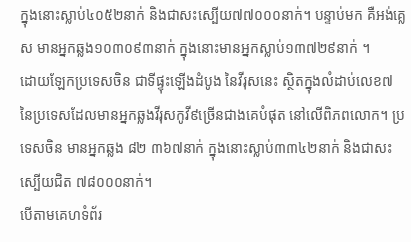ក្នុងនោះស្លាប់៤០៥២នាក់ និងជាសះស្បើយ៧៧០០០នាក់។ បន្ទាប់មក គឺអង់គ្លេស មានអ្នកឆ្លង១០៣០៩៣នាក់ ក្នុងនោះមានអ្នកស្លាប់១៣៧២៩នាក់ ។
ដោយឡែកប្រទេសចិន ជាទីផ្ទុះឡើងដំបូង នៃវីរុសនេះ ស្ថិតក្នុងលំដាប់លេខ៧ នៃប្រទេសដែលមានអ្នកឆ្លងវីរុសកូវី៩ច្រើនជាងគេបំផុត នៅលើពិភពលោក។ ប្រទេសចិន មានអ្នកឆ្លង ៨២ ៣៦៧នាក់ ក្នុងនោះស្លាប់៣៣៤២នាក់ និងជាសះស្បើយជិត ៧៨០០០នាក់។
បើតាមគេហទំព័រ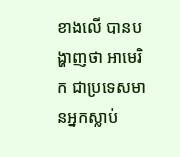ខាងលើ បានបង្ហាញថា អាមេរិក ជាប្រទេសមានអ្នកស្លាប់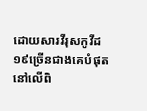ដោយសារវីរុសកូវីដ១៩ច្រើនជាងគេបំផុត នៅលើពិ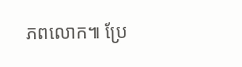ភពលោក៕ ប្រែ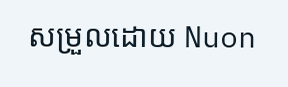សម្រួលដោយ Nuon